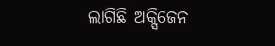ଲାଗିଛି ଅକ୍ସିଜେନ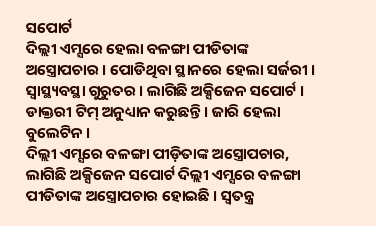ସପୋର୍ଟ
ଦିଲ୍ଲୀ ଏମ୍ସରେ ହେଲା ବଳଙ୍ଗା ପୀଡିତାଙ୍କ ଅସ୍ତ୍ରୋପଚାର । ପୋଡିଥିବା ସ୍ଥାନରେ ହେଲା ସର୍ଜରୀ । ସ୍ବାସ୍ଥ୍ୟବସ୍ଥା ଗୁରୁତର । ଲାଗିଛି ଅକ୍ସିଜେନ ସପୋର୍ଟ । ଡାକ୍ତରୀ ଟିମ୍ ଅନୁଧ୍ୟାନ କରୁଛନ୍ତି । ଜାରି ହେଲା ବୁଲେଟିନ ।
ଦିଲ୍ଲୀ ଏମ୍ସରେ ବଳଙ୍ଗା ପୀଡ଼ିତାଙ୍କ ଅସ୍ତ୍ରୋପଚାର, ଲାଗିଛି ଅକ୍ସିଜେନ ସପୋର୍ଟ ଦିଲ୍ଲୀ ଏମ୍ସରେ ବଳଙ୍ଗା ପୀଡିତାଙ୍କ ଅସ୍ତ୍ରୋପଚାର ହୋଇଛି । ସ୍ୱତନ୍ତ୍ର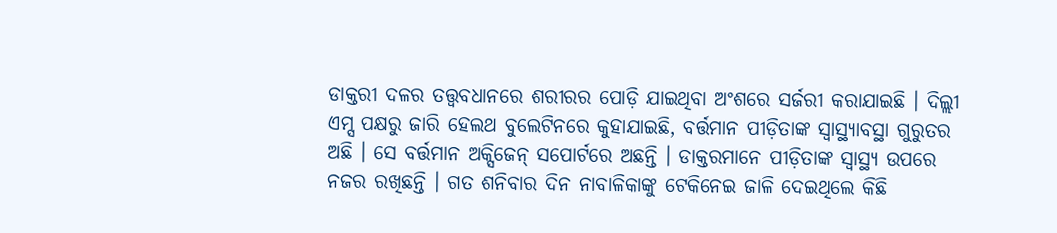ଡାକ୍ତରୀ ଦଳର ତତ୍ତ୍ୱବଧାନରେ ଶରୀରର ପୋଡ଼ି ଯାଇଥିବା ଅଂଶରେ ସର୍ଜରୀ କରାଯାଇଛି । ଦିଲ୍ଲୀ ଏମ୍ସ ପକ୍ଷରୁ ଜାରି ହେଲଥ ବୁଲେଟିନରେ କୁହାଯାଇଛି, ବର୍ତ୍ତମାନ ପୀଡ଼ିତାଙ୍କ ସ୍ୱାସ୍ଥ୍ୟାବସ୍ଥା ଗୁରୁତର ଅଛି । ସେ ବର୍ତ୍ତମାନ ଅକ୍ସିଜେନ୍ ସପୋର୍ଟରେ ଅଛନ୍ତି । ଡାକ୍ତରମାନେ ପୀଡ଼ିତାଙ୍କ ସ୍ୱାସ୍ଥ୍ୟ ଉପରେ ନଜର ରଖିଛନ୍ତି । ଗତ ଶନିବାର ଦିନ ନାବାଳିକାଙ୍କୁ ଟେକିନେଇ ଜାଳି ଦେଇଥିଲେ କିଛି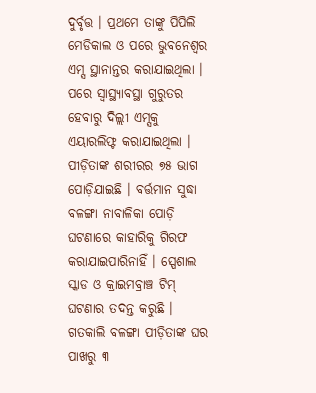ଦୁର୍ବୃତ୍ତ । ପ୍ରଥମେ ତାଙ୍କୁ ପିପିଲି ମେଡିକାଲ ଓ ପରେ ଭୁବନେଶ୍ୱର ଏମ୍ସ ସ୍ଥାନାନ୍ତର କରାଯାଇଥିଲା । ପରେ ସ୍ୱାସ୍ଥ୍ୟାବସ୍ଥା ଗୁରୁତର ହେବାରୁ ଦିଲ୍ଲୀ ଏମ୍ସକୁ ଏୟାରଲିଫ୍ଟ କରାଯାଇଥିଲା । ପୀଡ଼ିତାଙ୍କ ଶରୀରର ୭୫ ଭାଗ ପୋଡ଼ିଯାଇଛି । ବର୍ତ୍ତମାନ ସୁଦ୍ଧା ବଳଙ୍ଗା ନାବାଳିକା ପୋଡ଼ି ଘଟଣାରେ କାହାରିକୁ ଗିରଫ କରାଯାଇପାରିନାହିଁ । ସ୍ପେଶାଲ ସ୍କାଡ ଓ କ୍ରାଇମବ୍ରାଞ୍ଚ ଟିମ୍ ଘଟଣାର ତଦନ୍ତ କରୁଛି ।
ଗତକାଲି ବଳଙ୍ଗା ପୀଡ଼ିତାଙ୍କ ଘର ପାଖରୁ ୩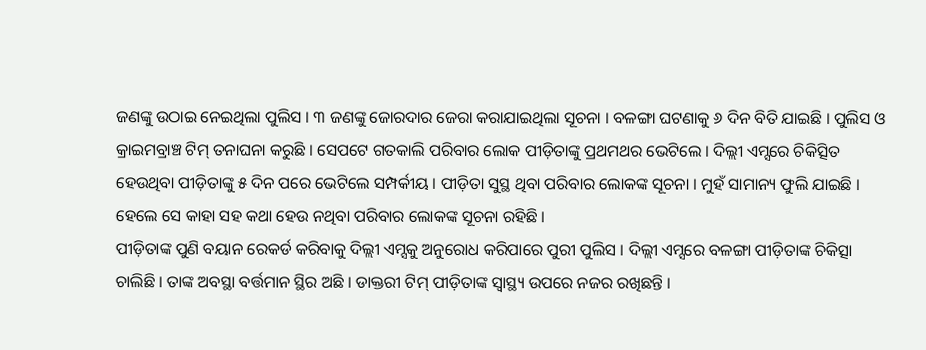ଜଣଙ୍କୁ ଉଠାଇ ନେଇଥିଲା ପୁଲିସ । ୩ ଜଣଙ୍କୁ ଜୋରଦାର ଜେରା କରାଯାଇଥିଲା ସୂଚନା । ବଳଙ୍ଗା ଘଟଣାକୁ ୬ ଦିନ ବିତି ଯାଇଛି । ପୁଲିସ ଓ କ୍ରାଇମବ୍ରାଞ୍ଚ ଟିମ୍ ତନାଘନା କରୁଛି । ସେପଟେ ଗତକାଲି ପରିବାର ଲୋକ ପୀଡ଼ିତାଙ୍କୁ ପ୍ରଥମଥର ଭେଟିଲେ । ଦିଲ୍ଲୀ ଏମ୍ସରେ ଚିକିତ୍ସିତ ହେଉଥିବା ପୀଡ଼ିତାଙ୍କୁ ୫ ଦିନ ପରେ ଭେଟିଲେ ସମ୍ପର୍କୀୟ । ପୀଡ଼ିତା ସୁସ୍ଥ ଥିବା ପରିବାର ଲୋକଙ୍କ ସୂଚନା । ମୁହଁ ସାମାନ୍ୟ ଫୁଲି ଯାଇଛି । ହେଲେ ସେ କାହା ସହ କଥା ହେଉ ନଥିବା ପରିବାର ଲୋକଙ୍କ ସୂଚନା ରହିଛି ।
ପୀଡ଼ିତାଙ୍କ ପୁଣି ବୟାନ ରେକର୍ଡ କରିବାକୁ ଦିଲ୍ଲୀ ଏମ୍ସକୁ ଅନୁରୋଧ କରିପାରେ ପୁରୀ ପୁଲିସ । ଦିଲ୍ଲୀ ଏମ୍ସରେ ବଳଙ୍ଗା ପୀଡ଼ିତାଙ୍କ ଚିକିତ୍ସା ଚାଲିଛି । ତାଙ୍କ ଅବସ୍ଥା ବର୍ତ୍ତମାନ ସ୍ଥିର ଅଛି । ଡାକ୍ତରୀ ଟିମ୍ ପୀଡ଼ିତାଙ୍କ ସ୍ୱାସ୍ଥ୍ୟ ଉପରେ ନଜର ରଖିଛନ୍ତି ।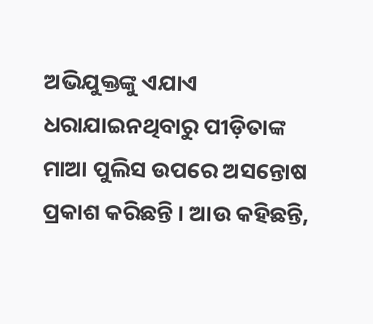ଅଭିଯୁକ୍ତଙ୍କୁ ଏଯାଏ ଧରାଯାଇନଥିବାରୁ ପୀଡ଼ିତାଙ୍କ ମାଆ ପୁଲିସ ଉପରେ ଅସନ୍ତୋଷ ପ୍ରକାଶ କରିଛନ୍ତି । ଆଉ କହିଛନ୍ତି,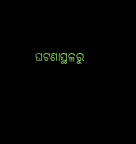ଘଟଣାସ୍ଥଳରୁ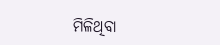ମିଳିଥିବା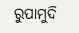ରୁପାମୁଦି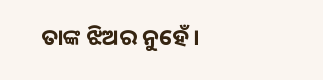ତାଙ୍କ ଝିଅର ନୁହେଁ ।